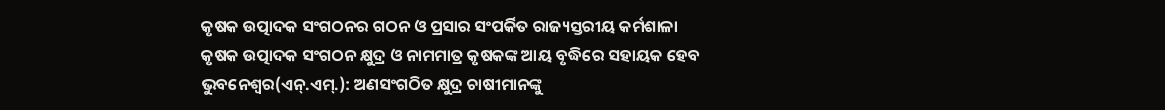କୃଷକ ଉତ୍ପାଦକ ସଂଗଠନର ଗଠନ ଓ ପ୍ରସାର ସଂପର୍କିତ ରାଜ୍ୟସ୍ତରୀୟ କର୍ମଶାଳା
କୃଷକ ଉତ୍ପାଦକ ସଂଗଠନ କ୍ଷୁଦ୍ର ଓ ନାମମାତ୍ର କୃଷକଙ୍କ ଆୟ ବୃଦ୍ଧିରେ ସହାୟକ ହେବ
ଭୁବନେଶ୍ୱର(ଏନ୍.ଏମ୍.): ଅଣସଂଗଠିତ କ୍ଷୁଦ୍ର ଚାଷୀମାନଙ୍କୁ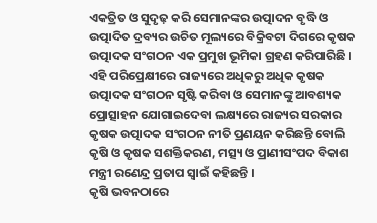ଏକତ୍ରିତ ଓ ସୁଦୃଢ଼ କରି ସେମାନଙ୍କର ଉତ୍ପାଦନ ବୃଦ୍ଧି ଓ ଉତ୍ପାଦିତ ଦ୍ରବ୍ୟର ଉଚିତ ମୂଲ୍ୟରେ ବିକ୍ରିବଟା ଦିଗରେ କୃଷକ ଉତ୍ପାଦକ ସଂଗଠନ ଏକ ପ୍ରମୁଖ ଭୂମିକା ଗ୍ରହଣ କରିପାରିଛି । ଏହି ପରିପ୍ରେକ୍ଷୀରେ ରାଜ୍ୟରେ ଅଧିକରୁ ଅଧିକ କୃଷକ ଉତ୍ପାଦକ ସଂଗଠନ ସୃଷ୍ଟି କରିବା ଓ ସେମାନଙ୍କୁ ଆବଶ୍ୟକ ପ୍ରୋତ୍ସାହନ ଯୋଗାଇଦେବା ଲକ୍ଷ୍ୟରେ ରାଜ୍ୟର ସରକାର କୃଷକ ଉତ୍ପାଦକ ସଂଗଠନ ନୀତି ପ୍ରଣୟନ କରିଛନ୍ତି ବୋଲି କୃଷି ଓ କୃଷକ ସଶକ୍ତିକରଣ, ମତ୍ସ୍ୟ ଓ ପ୍ରାଣୀସଂପଦ ବିକାଶ ମନ୍ତ୍ରୀ ରଣେନ୍ଦ୍ର ପ୍ରତାପ ସ୍ୱାଇଁ କହିଛନ୍ତି ।
କୃଷି ଭବନଠାରେ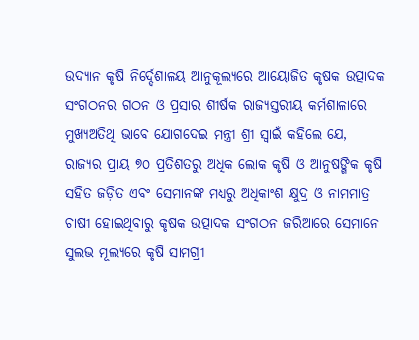ଉଦ୍ୟାନ କୃଷି ନିର୍ଦ୍ଦେଶାଳୟ ଆନୁକୂଲ୍ୟରେ ଆୟୋଜିତ କୃଷକ ଉତ୍ପାଦକ ସଂଗଠନର ଗଠନ ଓ ପ୍ରସାର ଶୀର୍ଷକ ରାଜ୍ୟସ୍ତରୀୟ କର୍ମଶାଳାରେ ମୁଖ୍ୟଅତିଥି ଭାବେ ଯୋଗଦେଇ ମନ୍ତ୍ରୀ ଶ୍ରୀ ସ୍ୱାଇଁ କହିଲେ ଯେ, ରାଜ୍ୟର ପ୍ରାୟ ୭୦ ପ୍ରତିଶତରୁ ଅଧିକ ଲୋକ କୃଷି ଓ ଆନୁଷଙ୍ଗିକ କୃଷି ସହିତ ଜଡ଼ିତ ଏବଂ ସେମାନଙ୍କ ମଧ୍ୟରୁ ଅଧିକାଂଶ କ୍ଷୁଦ୍ର ଓ ନାମମାତ୍ର ଚାଷୀ ହୋଇଥିବାରୁ କୃଷକ ଉତ୍ପାଦକ ସଂଗଠନ ଜରିଆରେ ସେମାନେ ସୁଲଭ ମୂଲ୍ୟରେ କୃଷି ସାମଗ୍ରୀ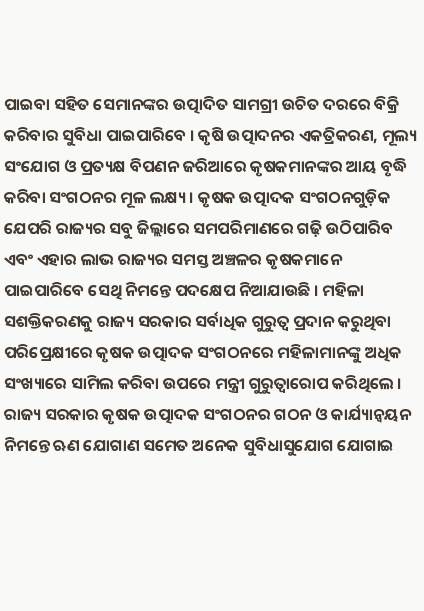ପାଇବା ସହିତ ସେମାନଙ୍କର ଉତ୍ପାଦିତ ସାମଗ୍ରୀ ଉଚିତ ଦରରେ ବିକ୍ରି କରିବାର ସୁବିଧା ପାଇପାରିବେ । କୃଷି ଉତ୍ପାଦନର ଏକତ୍ରିକରଣ, ମୂଲ୍ୟ ସଂଯୋଗ ଓ ପ୍ରତ୍ୟକ୍ଷ ବିପଣନ ଜରିଆରେ କୃଷକମାନଙ୍କର ଆୟ ବୃଦ୍ଧି କରିବା ସଂଗଠନର ମୂଳ ଲକ୍ଷ୍ୟ । କୃଷକ ଉତ୍ପାଦକ ସଂଗଠନଗୁଡ଼ିକ ଯେପରି ରାଜ୍ୟର ସବୁ ଜିଲ୍ଲାରେ ସମପରିମାଣରେ ଗଢ଼ି ଉଠିପାରିବ ଏବଂ ଏହାର ଲାଭ ରାଜ୍ୟର ସମସ୍ତ ଅଞ୍ଚଳର କୃଷକମାନେ ପାଇପାରିବେ ସେଥି ନିମନ୍ତେ ପଦକ୍ଷେପ ନିଆଯାଉଛି । ମହିଳା ସଶକ୍ତିକରଣକୁ ରାଜ୍ୟ ସରକାର ସର୍ବାଧିକ ଗୁରୁତ୍ୱ ପ୍ରଦାନ କରୁଥିବା ପରିପ୍ରେକ୍ଷୀରେ କୃଷକ ଉତ୍ପାଦକ ସଂଗଠନରେ ମହିଳାମାନଙ୍କୁ ଅଧିକ ସଂଖ୍ୟାରେ ସାମିଲ କରିବା ଉପରେ ମନ୍ତ୍ରୀ ଗୁରୁତ୍ୱାରୋପ କରିଥିଲେ । ରାଜ୍ୟ ସରକାର କୃଷକ ଉତ୍ପାଦକ ସଂଗଠନର ଗଠନ ଓ କାର୍ଯ୍ୟାନ୍ୱୟନ ନିମନ୍ତେ ଋଣ ଯୋଗାଣ ସମେତ ଅନେକ ସୁବିଧାସୁଯୋଗ ଯୋଗାଇ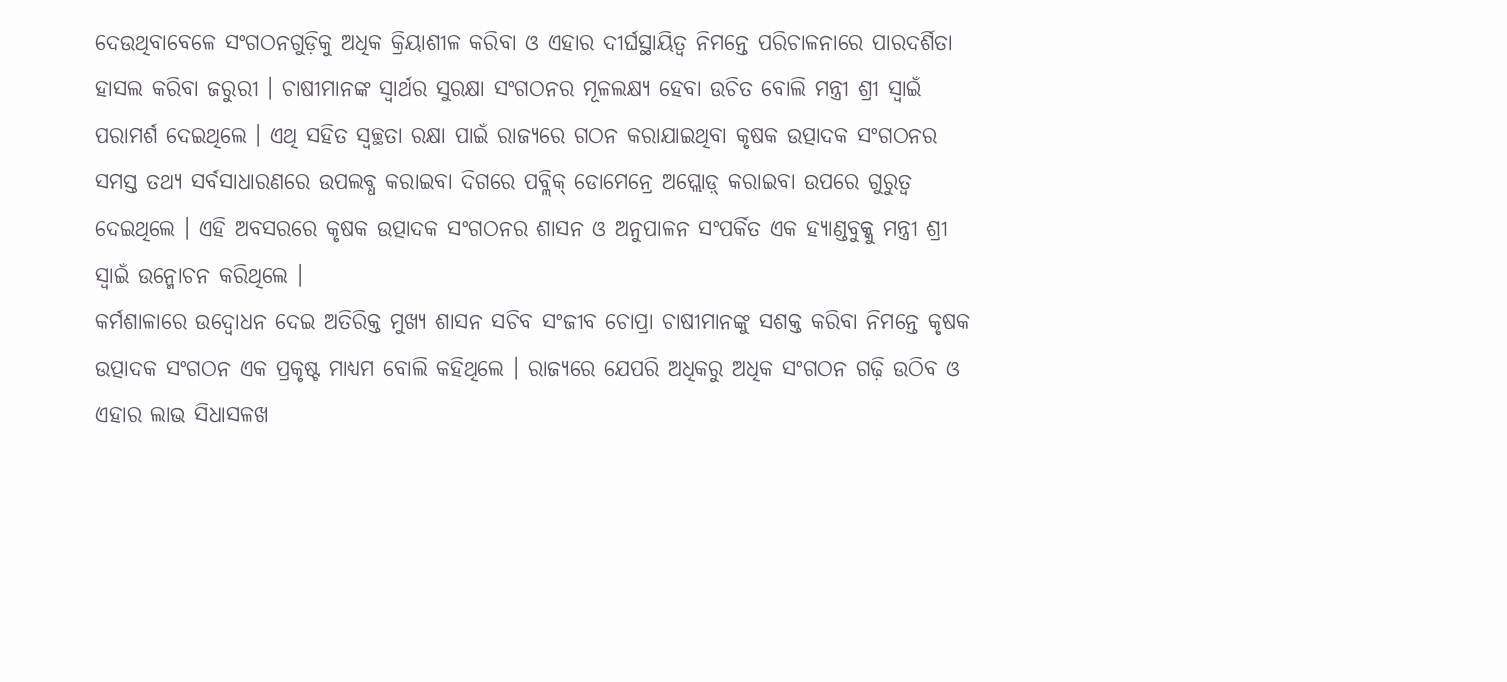ଦେଉଥିବାବେଳେ ସଂଗଠନଗୁଡ଼ିକୁ ଅଧିକ କ୍ରିୟାଶୀଳ କରିବା ଓ ଏହାର ଦୀର୍ଘସ୍ଥାୟିତ୍ୱ ନିମନ୍ତେ ପରିଚାଳନାରେ ପାରଦର୍ଶିତା ହାସଲ କରିବା ଜରୁରୀ । ଚାଷୀମାନଙ୍କ ସ୍ୱାର୍ଥର ସୁରକ୍ଷା ସଂଗଠନର ମୂଳଲକ୍ଷ୍ୟ ହେବା ଉଚିତ ବୋଲି ମନ୍ତ୍ରୀ ଶ୍ରୀ ସ୍ୱାଇଁ ପରାମର୍ଶ ଦେଇଥିଲେ । ଏଥି ସହିତ ସ୍ୱଚ୍ଛତା ରକ୍ଷା ପାଇଁ ରାଜ୍ୟରେ ଗଠନ କରାଯାଇଥିବା କୃଷକ ଉତ୍ପାଦକ ସଂଗଠନର ସମସ୍ତ ତଥ୍ୟ ସର୍ବସାଧାରଣରେ ଉପଲବ୍ଧ କରାଇବା ଦିଗରେ ପବ୍ଲିକ୍ ଡୋମେନ୍ରେ ଅପ୍ଲୋଡ଼୍ କରାଇବା ଉପରେ ଗୁରୁତ୍ୱ ଦେଇଥିଲେ । ଏହି ଅବସରରେ କୃଷକ ଉତ୍ପାଦକ ସଂଗଠନର ଶାସନ ଓ ଅନୁପାଳନ ସଂପର୍କିତ ଏକ ହ୍ୟାଣ୍ଡବୁକ୍କୁ ମନ୍ତ୍ରୀ ଶ୍ରୀ ସ୍ୱାଇଁ ଉନ୍ମୋଚନ କରିଥିଲେ ।
କର୍ମଶାଳାରେ ଉଦ୍ବୋଧନ ଦେଇ ଅତିରିକ୍ତ ମୁଖ୍ୟ ଶାସନ ସଚିବ ସଂଜୀବ ଚୋପ୍ରା ଚାଷୀମାନଙ୍କୁ ସଶକ୍ତ କରିବା ନିମନ୍ତେ କୃଷକ ଉତ୍ପାଦକ ସଂଗଠନ ଏକ ପ୍ରକୃଷ୍ଟ ମାଧ୍ୟମ ବୋଲି କହିଥିଲେ । ରାଜ୍ୟରେ ଯେପରି ଅଧିକରୁ ଅଧିକ ସଂଗଠନ ଗଢ଼ି ଉଠିବ ଓ ଏହାର ଲାଭ ସିଧାସଳଖ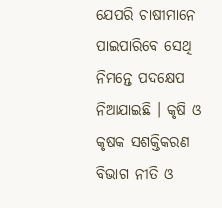ଯେପରି ଚାଷୀମାନେ ପାଇପାରିବେ ସେଥି ନିମନ୍ତେ ପଦକ୍ଷେପ ନିଆଯାଇଛି । କୃଷି ଓ କୃଷକ ସଶକ୍ତିକରଣ ବିଭାଗ ନୀତି ଓ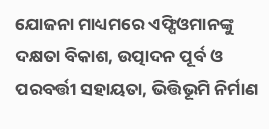ଯୋଜନା ମାଧ୍ୟମରେ ଏଫ୍ପିଓମାନଙ୍କୁ ଦକ୍ଷତା ବିକାଶ, ଉତ୍ପାଦନ ପୂର୍ବ ଓ ପରବର୍ତ୍ତୀ ସହାୟତା, ଭିତ୍ତିଭୂମି ନିର୍ମାଣ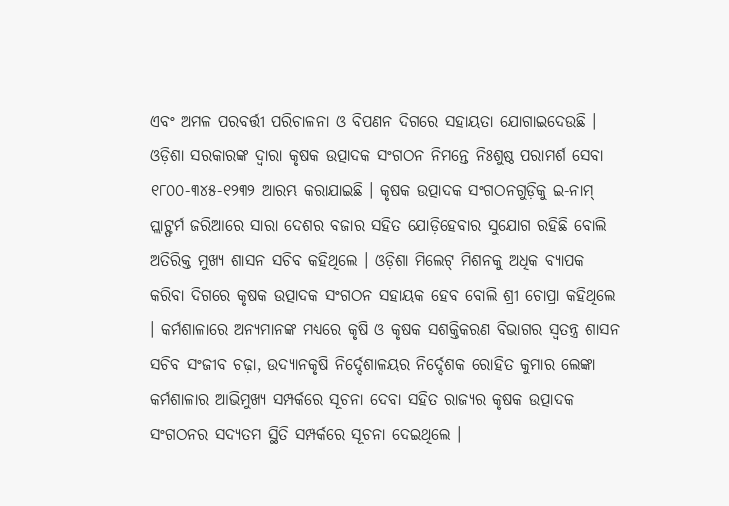ଏବଂ ଅମଳ ପରବର୍ତ୍ତୀ ପରିଚାଳନା ଓ ବିପଣନ ଦିଗରେ ସହାୟତା ଯୋଗାଇଦେଉଛି । ଓଡ଼ିଶା ସରକାରଙ୍କ ଦ୍ୱାରା କୃଷକ ଉତ୍ପାଦକ ସଂଗଠନ ନିମନ୍ତେ ନିଃଶୁଷ୍ଠ ପରାମର୍ଶ ସେବା ୧୮୦୦-୩୪୫-୧୨୩୨ ଆରମ୍ଭ କରାଯାଇଛି । କୃଷକ ଉତ୍ପାଦକ ସଂଗଠନଗୁଡ଼ିକୁ ଇ-ନାମ୍ ପ୍ଲାଟ୍ଫର୍ମ ଜରିଆରେ ସାରା ଦେଶର ବଜାର ସହିତ ଯୋଡ଼ିହେବାର ସୁଯୋଗ ରହିଛି ବୋଲି ଅତିରିକ୍ତ ମୁଖ୍ୟ ଶାସନ ସଚିବ କହିଥିଲେ । ଓଡ଼ିଶା ମିଲେଟ୍ ମିଶନକୁ ଅଧିକ ବ୍ୟାପକ କରିବା ଦିଗରେ କୃଷକ ଉତ୍ପାଦକ ସଂଗଠନ ସହାୟକ ହେବ ବୋଲି ଶ୍ରୀ ଚୋପ୍ରା କହିଥିଲେ । କର୍ମଶାଳାରେ ଅନ୍ୟମାନଙ୍କ ମଧ୍ୟରେ କୃଷି ଓ କୃଷକ ସଶକ୍ତିକରଣ ବିଭାଗର ସ୍ୱତନ୍ତ୍ର ଶାସନ ସଚିବ ସଂଜୀବ ଚଢ଼ା, ଉଦ୍ୟାନକୃଷି ନିର୍ଦ୍ଦେଶାଳୟର ନିର୍ଦ୍ଦେଶକ ରୋହିତ କୁମାର ଲେଙ୍କା କର୍ମଶାଳାର ଆଭିମୁଖ୍ୟ ସମ୍ପର୍କରେ ସୂଚନା ଦେବା ସହିତ ରାଜ୍ୟର କୃଷକ ଉତ୍ପାଦକ ସଂଗଠନର ସଦ୍ୟତମ ସ୍ଥିତି ସମ୍ପର୍କରେ ସୂଚନା ଦେଇଥିଲେ ।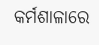କର୍ମଶାଳାରେ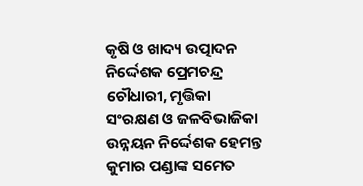କୃଷି ଓ ଖାଦ୍ୟ ଉତ୍ପାଦନ ନିର୍ଦ୍ଦେଶକ ପ୍ରେମଚନ୍ଦ୍ର ଚୌଧାରୀ, ମୃତ୍ତିକା ସଂରକ୍ଷଣ ଓ ଜଳବିଭାଜିକା ଉନ୍ନୟନ ନିର୍ଦ୍ଦେଶକ ହେମନ୍ତ କୁମାର ପଣ୍ଡାଙ୍କ ସମେତ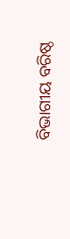ବିଭାଗୀୟ ବରିଷ୍ଠ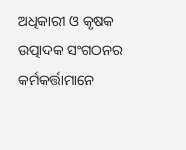ଅଧିକାରୀ ଓ କୃଷକ ଉତ୍ପାଦକ ସଂଗଠନର କର୍ମକର୍ତ୍ତାମାନେ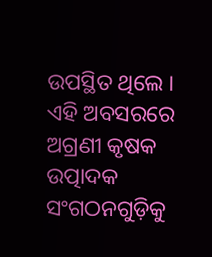ଉପସ୍ଥିତ ଥିଲେ । ଏହି ଅବସରରେ ଅଗ୍ରଣୀ କୃଷକ ଉତ୍ପାଦକ ସଂଗଠନଗୁଡ଼ିକୁ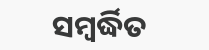ସମ୍ବର୍ଦ୍ଧିତ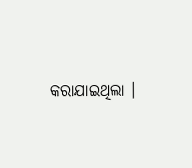କରାଯାଇଥିଲା ।